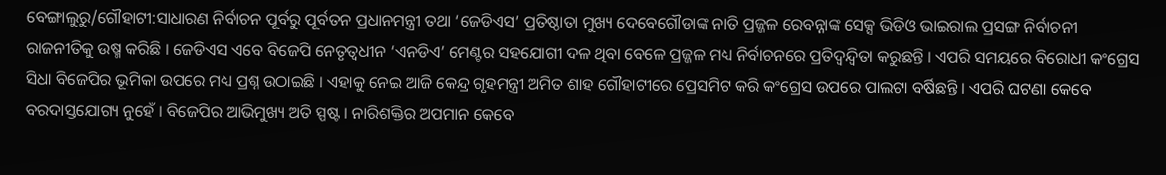ବେଙ୍ଗାଲୁରୁ/ଗୌହାଟୀ:ସାଧାରଣ ନିର୍ବାଚନ ପୂର୍ବରୁ ପୂର୍ବତନ ପ୍ରଧାନମନ୍ତ୍ରୀ ତଥା ‘ଜେଡିଏସ’ ପ୍ରତିଷ୍ଠାତା ମୁଖ୍ୟ ଦେବେଗୌଡାଙ୍କ ନାତି ପ୍ରଜ୍ଜଳ ରେବନ୍ନାଙ୍କ ସେକ୍ସ ଭିଡିଓ ଭାଇରାଲ ପ୍ରସଙ୍ଗ ନିର୍ବାଚନୀ ରାଜନୀତିକୁ ଉଷ୍ମ କରିଛି । ଜେଡିଏସ ଏବେ ବିଜେପି ନେତୃତ୍ବଧୀନ ‘ଏନଡିଏ’ ମେଣ୍ଟର ସହଯୋଗୀ ଦଳ ଥିବା ବେଳେ ପ୍ରଜ୍ଜଳ ମଧ୍ୟ ନିର୍ବାଚନରେ ପ୍ରତିଦ୍ବନ୍ଦ୍ବିତା କରୁଛନ୍ତି । ଏପରି ସମୟରେ ବିରୋଧୀ କଂଗ୍ରେସ ସିଧା ବିଜେପିର ଭୂମିକା ଉପରେ ମଧ୍ୟ ପ୍ରଶ୍ନ ଉଠାଇଛି । ଏହାକୁ ନେଇ ଆଜି କେନ୍ଦ୍ର ଗୃହମନ୍ତ୍ରୀ ଅମିତ ଶାହ ଗୌହାଟୀରେ ପ୍ରେସମିଟ କରି କଂଗ୍ରେସ ଉପରେ ପାଲଟା ବର୍ଷିଛନ୍ତି । ଏପରି ଘଟଣା କେବେ ବରଦାସ୍ତଯୋଗ୍ୟ ନୁହେଁ । ବିଜେପିର ଆଭିମୁଖ୍ୟ ଅତି ସ୍ପଷ୍ଟ । ନାରିଶକ୍ତିର ଅପମାନ କେବେ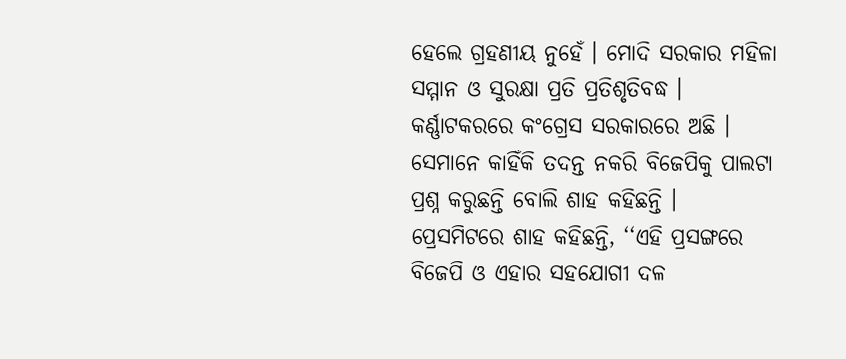ହେଲେ ଗ୍ରହଣୀୟ ନୁହେଁ । ମୋଦି ସରକାର ମହିଳା ସମ୍ମାନ ଓ ସୁରକ୍ଷା ପ୍ରତି ପ୍ରତିଶୃତିବଦ୍ଧ । କର୍ଣ୍ଣାଟକରରେ କଂଗ୍ରେସ ସରକାରରେ ଅଛି । ସେମାନେ କାହିଁକି ତଦନ୍ତ ନକରି ବିଜେପିକୁ ପାଲଟା ପ୍ରଶ୍ନ କରୁଛନ୍ତି ବୋଲି ଶାହ କହିଛନ୍ତି ।
ପ୍ରେସମିଟରେ ଶାହ କହିଛନ୍ତି, ‘‘ଏହି ପ୍ରସଙ୍ଗରେ ବିଜେପି ଓ ଏହାର ସହଯୋଗୀ ଦଳ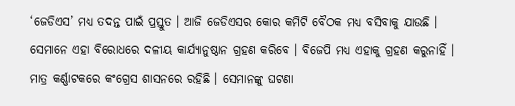‘ଜେଡିଏସ’ ମଧ୍ୟ ତଦନ୍ତ ପାଇଁ ପ୍ରସ୍ତୁତ । ଆଜି ଜେଡିଏସର କୋର କମିଟି ବୈଠକ ମଧ୍ୟ ବସିବାକୁ ଯାଉଛି । ସେମାନେ ଏହା ବିରୋଧରେ ଦଳୀୟ କାର୍ଯ୍ୟାନୁଷ୍ଠାନ ଗ୍ରହଣ କରିବେ । ବିଜେପି ମଧ୍ୟ ଏହାକୁ ଗ୍ରହଣ କରୁନାହିଁ । ମାତ୍ର କର୍ଣ୍ଣାଟକରେ କଂଗ୍ରେସ ଶାସନରେ ରହିଛି । ସେମାନଙ୍କୁ ଘଟଣା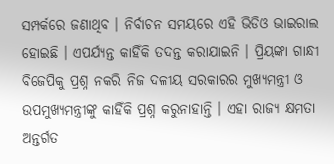ସମ୍ପର୍କରେ ଜଣାଥିବ । ନିର୍ବାଚନ ସମୟରେ ଏହି ଭିଡିଓ ଭାଇରାଲ ହୋଇଛି । ଏପର୍ଯ୍ୟନ୍ତ କାହିଁକି ତଦନ୍ତ କରାଯାଇନି । ପ୍ରିୟଙ୍କା ଗାନ୍ଧୀ ବିଜେପିକୁ ପ୍ରଶ୍ନ ନକରି ନିଜ ଦଳୀୟ ସରକାରର ମୁଖ୍ୟମନ୍ତ୍ରୀ ଓ ଉପମୁଖ୍ୟମନ୍ତ୍ରୀଙ୍କୁ କାହିଁକି ପ୍ରଶ୍ନ କରୁନାହାନ୍ତି । ଏହା ରାଜ୍ୟ କ୍ଷମତା ଅନ୍ତର୍ଗତ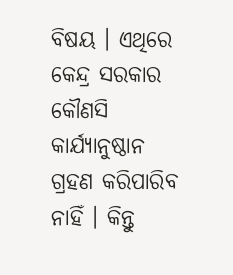ବିଷୟ । ଏଥିରେ କେନ୍ଦ୍ର ସରକାର କୌଣସି କାର୍ଯ୍ୟାନୁଷ୍ଠାନ ଗ୍ରହଣ କରିପାରିବ ନାହିଁ । କିନ୍ତୁ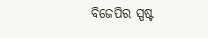ବିଜେପିର ସ୍ପଷ୍ଟ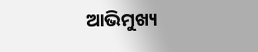ଆଭିମୁଖ୍ୟ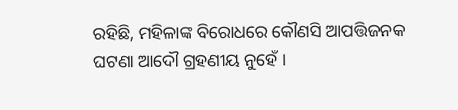ରହିଛି, ମହିଳାଙ୍କ ବିରୋଧରେ କୌଣସି ଆପତ୍ତିଜନକ ଘଟଣା ଆଦୌ ଗ୍ରହଣୀୟ ନୁହେଁ ।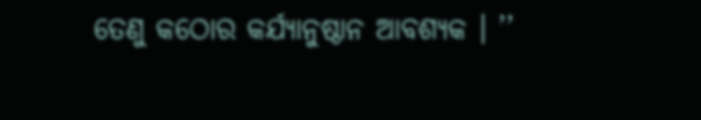ତେଣୁ କଠୋର କର୍ଯ୍ଯାନୁଷ୍ଠାନ ଆବଶ୍ୟକ । ’’